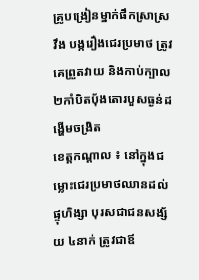គ្រូបង្រៀនម្នាក់ផឹកស្រាស្រវឹង បង្ករឿងជេរប្រមាថ ត្រូវគេព្រួតវាយ និងកាប់ក្បាល២កាំបិតប៉័ងតោរបួសធ្ងន់ដង្ហើមចង្រិត
ខេត្ដកណ្ដាល ៖ នៅក្នុងជម្លោះជេរប្រមាថឈានដល់ផ្ទុហិង្សា បុរសជាជនសង្ស័យ ៤នាក់ ត្រូវជាឪ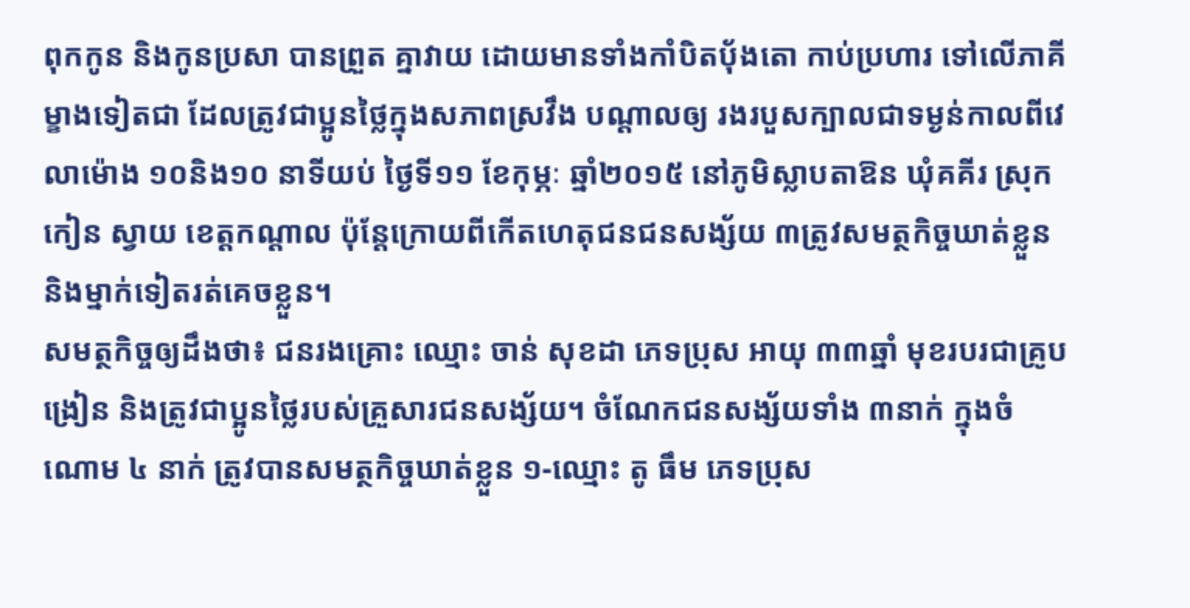ពុកកូន និងកូនប្រសា បានព្រួត គ្នាវាយ ដោយមានទាំងកាំបិតប៉័ងតោ កាប់ប្រហារ ទៅលើភាគីម្ខាងទៀតជា ដែលត្រូវជាប្អូនថ្លៃក្នុងសភាពស្រវឹង បណ្ដាលឲ្យ រងរបួសក្បាលជាទម្ងន់កាលពីវេលាម៉ោង ១០និង១០ នាទីយប់ ថ្ងៃទី១១ ខែកុម្ភៈ ឆ្នាំ២០១៥ នៅភូមិស្លាបតាឱន ឃុំគគីរ ស្រុកកៀន ស្វាយ ខេត្ដកណ្ដាល ប៉ុន្តែក្រោយពីកើតហេតុជនជនសង្ស័យ ៣ត្រូវសមត្ថកិច្ចឃាត់ខ្លួន និងម្នាក់ទៀតរត់គេចខ្លួន។
សមត្ថកិច្ចឲ្យដឹងថា៖ ជនរងគ្រោះ ឈ្មោះ ចាន់ សុខដា ភេទប្រុស អាយុ ៣៣ឆ្នាំ មុខរបរជាគ្រូបង្រៀន និងត្រូវជាប្អូនថ្លៃរបស់គ្រួសារជនសង្ស័យ។ ចំណែកជនសង្ស័យទាំង ៣នាក់ ក្នុងចំណោម ៤ នាក់ ត្រូវបានសមត្ថកិច្ចឃាត់ខ្លួន ១-ឈ្មោះ តូ ធឹម ភេទប្រុស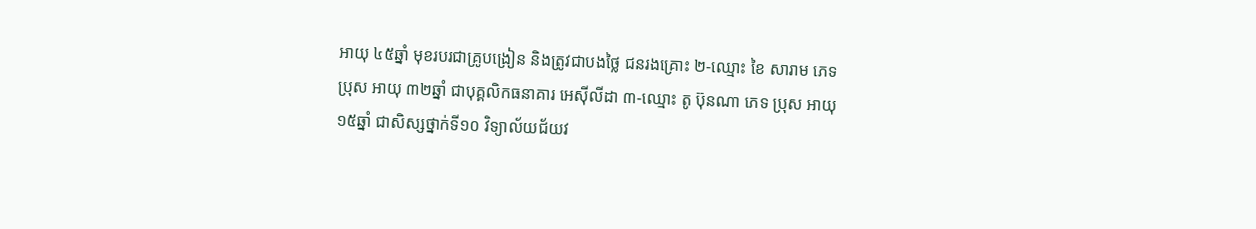អាយុ ៤៥ឆ្នាំ មុខរបរជាគ្រូបង្រៀន និងត្រូវជាបងថ្លៃ ជនរងគ្រោះ ២-ឈ្មោះ ខៃ សារាម ភេទ ប្រុស អាយុ ៣២ឆ្នាំ ជាបុគ្គលិកធនាគារ អេស៊ីលីដា ៣-ឈ្មោះ តូ ប៊ុនណា ភេទ ប្រុស អាយុ ១៥ឆ្នាំ ជាសិស្សថ្នាក់ទី១០ វិទ្យាល័យជ័យវ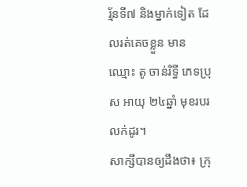រ្ម័នទី៧ និងម្នាក់ទៀត ដែលរត់គេចខ្លួន មានឈ្មោះ តូ ចាន់រិទី្ធ ភេទប្រុស អាយុ ២៤ឆ្នាំ មុខរបរលក់ដូរ។
សាក្សីបានឲ្យដឹងថា៖ ក្រុ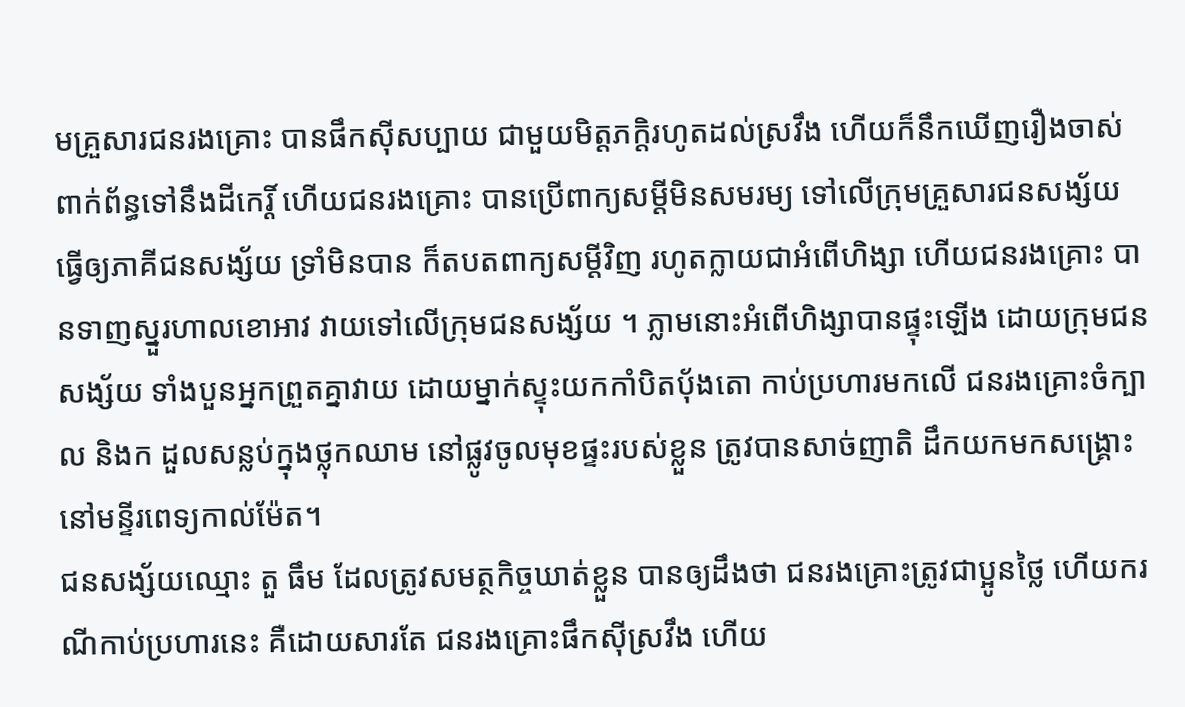មគ្រួសារជនរងគ្រោះ បានផឹកស៊ីសប្បាយ ជាមួយមិត្ដភក្តិរហូតដល់ស្រវឹង ហើយក៏នឹកឃើញរឿងចាស់ ពាក់ព័ន្ធទៅនឹងដីកេរ្តិ៍ ហើយជនរងគ្រោះ បានប្រើពាក្យសម្ដីមិនសមរម្យ ទៅលើក្រុមគ្រួសារជនសង្ស័យ ធើ្វឲ្យភាគីជនសង្ស័យ ទ្រាំមិនបាន ក៏តបតពាក្យសម្ដីវិញ រហូតក្លាយជាអំពើហិង្សា ហើយជនរងគ្រោះ បានទាញស្នួរហាលខោអាវ វាយទៅលើក្រុមជនសង្ស័យ ។ ភ្លាមនោះអំពើហិង្សាបានផ្ទុះឡើង ដោយក្រុមជនសង្ស័យ ទាំងបួនអ្នកព្រួតគ្នាវាយ ដោយម្នាក់ស្ទុះយកកាំបិតប៉័ងតោ កាប់ប្រហារមកលើ ជនរងគ្រោះចំក្បាល និងក ដួលសន្លប់ក្នុងថ្លុកឈាម នៅផ្លូវចូលមុខផ្ទះរបស់ខ្លួន ត្រូវបានសាច់ញាតិ ដឹកយកមកសង្គ្រោះ នៅមន្ទីរពេទ្យកាល់ម៉ែត។
ជនសង្ស័យឈ្មោះ តួ ធឹម ដែលត្រូវសមត្ថកិច្ចឃាត់ខ្លួន បានឲ្យដឹងថា ជនរងគ្រោះត្រូវជាប្អូនថ្លៃ ហើយករណីកាប់ប្រហារនេះ គឺដោយសារតែ ជនរងគ្រោះផឹកស៊ីស្រវឹង ហើយ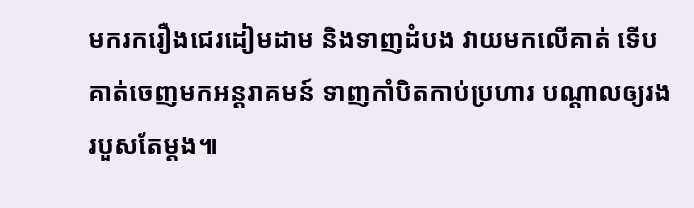មករករឿងជេរដៀមដាម និងទាញដំបង វាយមកលើគាត់ ទើបគាត់ចេញមកអន្ដរាគមន៍ ទាញកាំបិតកាប់ប្រហារ បណ្តាលឲ្យរងរបួសតែម្តង៕